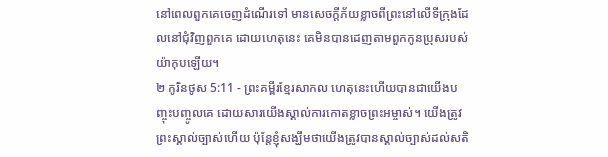នៅពេលពួកគេចេញដំណើរទៅ មានសេចក្ដីភ័យខ្លាចពីព្រះនៅលើទីក្រុងដែលនៅជុំវិញពួកគេ ដោយហេតុនេះ គេមិនបានដេញតាមពួកកូនប្រុសរបស់យ៉ាកុបឡើយ។
២ កូរិនថូស 5:11 - ព្រះគម្ពីរខ្មែរសាកល ហេតុនេះហើយបានជាយើងបញ្ចុះបញ្ចូលគេ ដោយសារយើងស្គាល់ការកោតខ្លាចព្រះអម្ចាស់។ យើងត្រូវព្រះស្គាល់ច្បាស់ហើយ ប៉ុន្តែខ្ញុំសង្ឃឹមថាយើងត្រូវបានស្គាល់ច្បាស់ដល់សតិ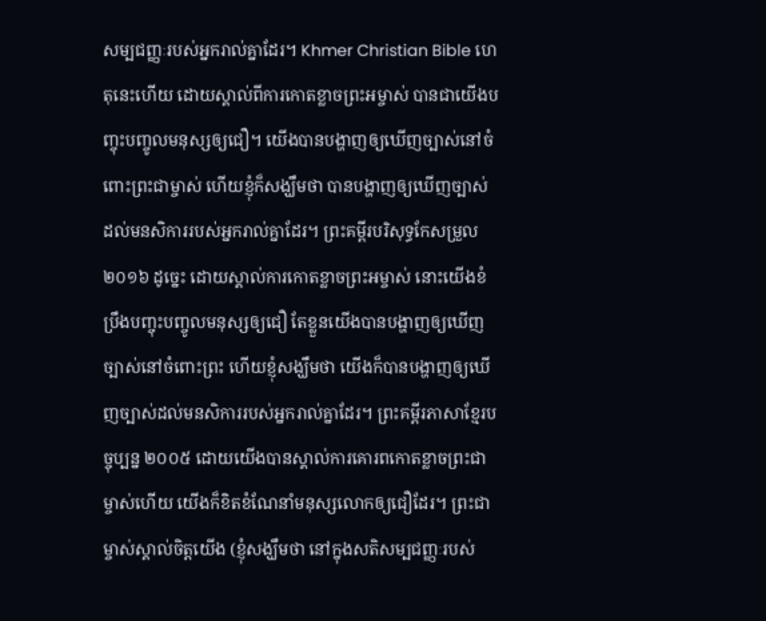សម្បជញ្ញៈរបស់អ្នករាល់គ្នាដែរ។ Khmer Christian Bible ហេតុនេះហើយ ដោយស្គាល់ពីការកោតខ្លាចព្រះអម្ចាស់ បានជាយើងបញ្ចុះបញ្ចូលមនុស្សឲ្យជឿ។ យើងបានបង្ហាញឲ្យឃើញច្បាស់នៅចំពោះព្រះជាម្ចាស់ ហើយខ្ញុំក៏សង្ឃឹមថា បានបង្ហាញឲ្យឃើញច្បាស់ដល់មនសិការរបស់អ្នករាល់គ្នាដែរ។ ព្រះគម្ពីរបរិសុទ្ធកែសម្រួល ២០១៦ ដូច្នេះ ដោយស្គាល់ការកោតខ្លាចព្រះអម្ចាស់ នោះយើងខំប្រឹងបញ្ចុះបញ្ចូលមនុស្សឲ្យជឿ តែខ្លួនយើងបានបង្ហាញឲ្យឃើញច្បាស់នៅចំពោះព្រះ ហើយខ្ញុំសង្ឃឹមថា យើងក៏បានបង្ហាញឲ្យឃើញច្បាស់ដល់មនសិការរបស់អ្នករាល់គ្នាដែរ។ ព្រះគម្ពីរភាសាខ្មែរបច្ចុប្បន្ន ២០០៥ ដោយយើងបានស្គាល់ការគោរពកោតខ្លាចព្រះជាម្ចាស់ហើយ យើងក៏ខិតខំណែនាំមនុស្សលោកឲ្យជឿដែរ។ ព្រះជាម្ចាស់ស្គាល់ចិត្តយើង (ខ្ញុំសង្ឃឹមថា នៅក្នុងសតិសម្បជញ្ញៈរបស់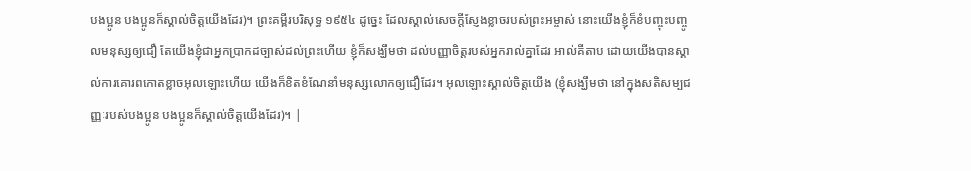បងប្អូន បងប្អូនក៏ស្គាល់ចិត្តយើងដែរ)។ ព្រះគម្ពីរបរិសុទ្ធ ១៩៥៤ ដូច្នេះ ដែលស្គាល់សេចក្ដីស្ញែងខ្លាចរបស់ព្រះអម្ចាស់ នោះយើងខ្ញុំក៏ខំបញ្ចុះបញ្ចូលមនុស្សឲ្យជឿ តែយើងខ្ញុំជាអ្នកប្រាកដច្បាស់ដល់ព្រះហើយ ខ្ញុំក៏សង្ឃឹមថា ដល់បញ្ញាចិត្តរបស់អ្នករាល់គ្នាដែរ អាល់គីតាប ដោយយើងបានស្គាល់ការគោរពកោតខ្លាចអុលឡោះហើយ យើងក៏ខិតខំណែនាំមនុស្សលោកឲ្យជឿដែរ។ អុលឡោះស្គាល់ចិត្ដយើង (ខ្ញុំសង្ឃឹមថា នៅក្នុងសតិសម្បជញ្ញៈរបស់បងប្អូន បងប្អូនក៏ស្គាល់ចិត្ដយើងដែរ)។ |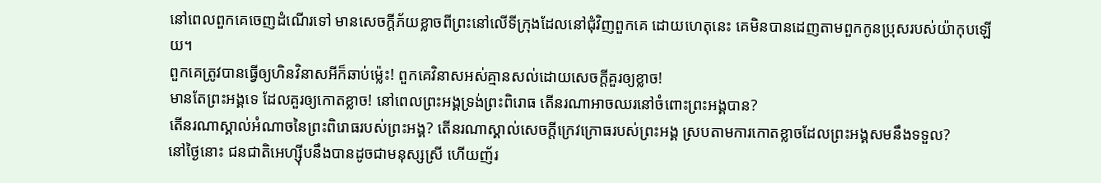នៅពេលពួកគេចេញដំណើរទៅ មានសេចក្ដីភ័យខ្លាចពីព្រះនៅលើទីក្រុងដែលនៅជុំវិញពួកគេ ដោយហេតុនេះ គេមិនបានដេញតាមពួកកូនប្រុសរបស់យ៉ាកុបឡើយ។
ពួកគេត្រូវបានធ្វើឲ្យហិនវិនាសអីក៏ឆាប់ម៉្លេះ! ពួកគេវិនាសអស់គ្មានសល់ដោយសេចក្ដីគួរឲ្យខ្លាច!
មានតែព្រះអង្គទេ ដែលគួរឲ្យកោតខ្លាច! នៅពេលព្រះអង្គទ្រង់ព្រះពិរោធ តើនរណាអាចឈរនៅចំពោះព្រះអង្គបាន?
តើនរណាស្គាល់អំណាចនៃព្រះពិរោធរបស់ព្រះអង្គ? តើនរណាស្គាល់សេចក្ដីក្រេវក្រោធរបស់ព្រះអង្គ ស្របតាមការកោតខ្លាចដែលព្រះអង្គសមនឹងទទួល?
នៅថ្ងៃនោះ ជនជាតិអេហ្ស៊ីបនឹងបានដូចជាមនុស្សស្រី ហើយញ័រ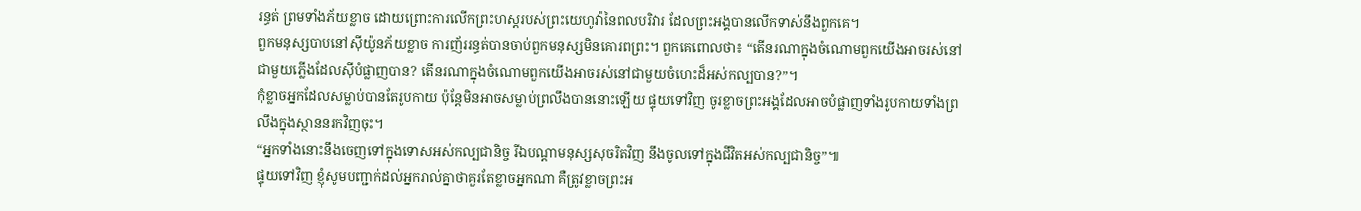រន្ធត់ ព្រមទាំងភ័យខ្លាច ដោយព្រោះការលើកព្រះហស្តរបស់ព្រះយេហូវ៉ានៃពលបរិវារ ដែលព្រះអង្គបានលើកទាស់នឹងពួកគេ។
ពួកមនុស្សបាបនៅស៊ីយ៉ូនភ័យខ្លាច ការញ័ររន្ធត់បានចាប់ពួកមនុស្សមិនគោរពព្រះ។ ពួកគេពោលថា៖ “តើនរណាក្នុងចំណោមពួកយើងអាចរស់នៅជាមួយភ្លើងដែលស៊ីបំផ្លាញបាន? តើនរណាក្នុងចំណោមពួកយើងអាចរស់នៅជាមួយចំហេះដ៏អស់កល្បបាន?”។
កុំខ្លាចអ្នកដែលសម្លាប់បានតែរូបកាយ ប៉ុន្តែមិនអាចសម្លាប់ព្រលឹងបាននោះឡើយ ផ្ទុយទៅវិញ ចូរខ្លាចព្រះអង្គដែលអាចបំផ្លាញទាំងរូបកាយទាំងព្រលឹងក្នុងស្ថាននរកវិញចុះ។
“អ្នកទាំងនោះនឹងចេញទៅក្នុងទោសអស់កល្បជានិច្ច រីឯបណ្ដាមនុស្សសុចរិតវិញ នឹងចូលទៅក្នុងជីវិតអស់កល្បជានិច្ច”៕
ផ្ទុយទៅវិញ ខ្ញុំសូមបញ្ជាក់ដល់អ្នករាល់គ្នាថាគួរតែខ្លាចអ្នកណា គឺត្រូវខ្លាចព្រះអ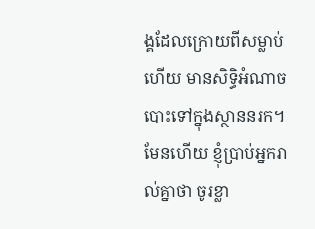ង្គដែលក្រោយពីសម្លាប់ហើយ មានសិទ្ធិអំណាចបោះទៅក្នុងស្ថាននរក។ មែនហើយ ខ្ញុំប្រាប់អ្នករាល់គ្នាថា ចូរខ្លា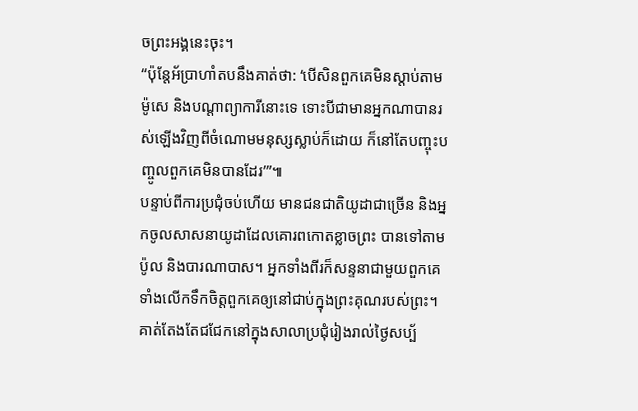ចព្រះអង្គនេះចុះ។
“ប៉ុន្តែអ័ប្រាហាំតបនឹងគាត់ថា: ‘បើសិនពួកគេមិនស្ដាប់តាមម៉ូសេ និងបណ្ដាព្យាការីនោះទេ ទោះបីជាមានអ្នកណាបានរស់ឡើងវិញពីចំណោមមនុស្សស្លាប់ក៏ដោយ ក៏នៅតែបញ្ចុះបញ្ចូលពួកគេមិនបានដែរ’”៕
បន្ទាប់ពីការប្រជុំចប់ហើយ មានជនជាតិយូដាជាច្រើន និងអ្នកចូលសាសនាយូដាដែលគោរពកោតខ្លាចព្រះ បានទៅតាមប៉ូល និងបារណាបាស។ អ្នកទាំងពីរក៏សន្ទនាជាមួយពួកគេ ទាំងលើកទឹកចិត្តពួកគេឲ្យនៅជាប់ក្នុងព្រះគុណរបស់ព្រះ។
គាត់តែងតែជជែកនៅក្នុងសាលាប្រជុំរៀងរាល់ថ្ងៃសប្ប័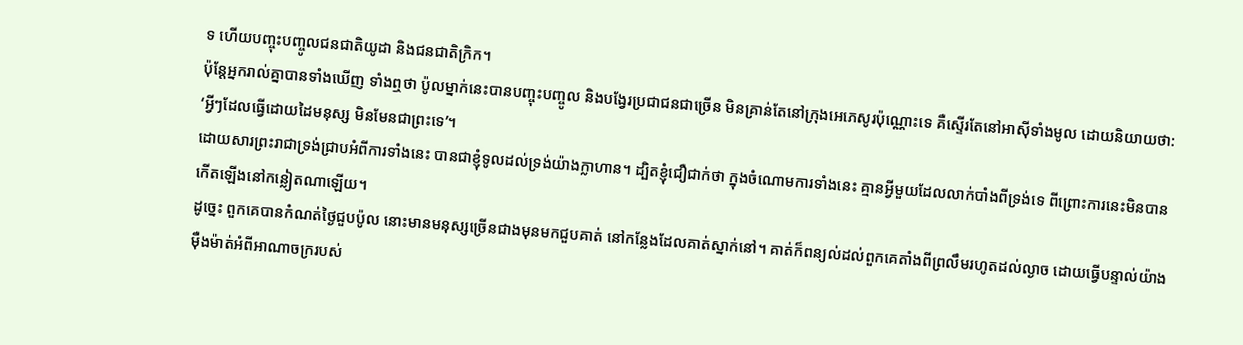ទ ហើយបញ្ចុះបញ្ចូលជនជាតិយូដា និងជនជាតិក្រិក។
ប៉ុន្តែអ្នករាល់គ្នាបានទាំងឃើញ ទាំងឮថា ប៉ូលម្នាក់នេះបានបញ្ចុះបញ្ចូល និងបង្វែរប្រជាជនជាច្រើន មិនគ្រាន់តែនៅក្រុងអេភេសូរប៉ុណ្ណោះទេ គឺស្ទើរតែនៅអាស៊ីទាំងមូល ដោយនិយាយថា: ‘អ្វីៗដែលធ្វើដោយដៃមនុស្ស មិនមែនជាព្រះទេ’។
ដោយសារព្រះរាជាទ្រង់ជ្រាបអំពីការទាំងនេះ បានជាខ្ញុំទូលដល់ទ្រង់យ៉ាងក្លាហាន។ ដ្បិតខ្ញុំជឿជាក់ថា ក្នុងចំណោមការទាំងនេះ គ្មានអ្វីមួយដែលលាក់បាំងពីទ្រង់ទេ ពីព្រោះការនេះមិនបានកើតឡើងនៅកន្លៀតណាឡើយ។
ដូច្នេះ ពួកគេបានកំណត់ថ្ងៃជួបប៉ូល នោះមានមនុស្សច្រើនជាងមុនមកជួបគាត់ នៅកន្លែងដែលគាត់ស្នាក់នៅ។ គាត់ក៏ពន្យល់ដល់ពួកគេតាំងពីព្រលឹមរហូតដល់ល្ងាច ដោយធ្វើបន្ទាល់យ៉ាងម៉ឺងម៉ាត់អំពីអាណាចក្ររបស់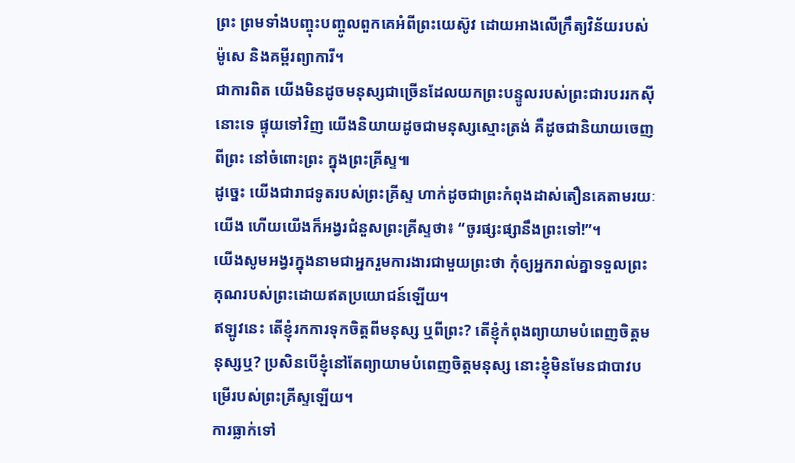ព្រះ ព្រមទាំងបញ្ចុះបញ្ចូលពួកគេអំពីព្រះយេស៊ូវ ដោយអាងលើក្រឹត្យវិន័យរបស់ម៉ូសេ និងគម្ពីរព្យាការី។
ជាការពិត យើងមិនដូចមនុស្សជាច្រើនដែលយកព្រះបន្ទូលរបស់ព្រះជារបររកស៊ីនោះទេ ផ្ទុយទៅវិញ យើងនិយាយដូចជាមនុស្សស្មោះត្រង់ គឺដូចជានិយាយចេញពីព្រះ នៅចំពោះព្រះ ក្នុងព្រះគ្រីស្ទ៕
ដូច្នេះ យើងជារាជទូតរបស់ព្រះគ្រីស្ទ ហាក់ដូចជាព្រះកំពុងដាស់តឿនគេតាមរយៈយើង ហើយយើងក៏អង្វរជំនួសព្រះគ្រីស្ទថា៖ “ចូរផ្សះផ្សានឹងព្រះទៅ!”។
យើងសូមអង្វរក្នុងនាមជាអ្នករួមការងារជាមួយព្រះថា កុំឲ្យអ្នករាល់គ្នាទទួលព្រះគុណរបស់ព្រះដោយឥតប្រយោជន៍ឡើយ។
ឥឡូវនេះ តើខ្ញុំរកការទុកចិត្តពីមនុស្ស ឬពីព្រះ? តើខ្ញុំកំពុងព្យាយាមបំពេញចិត្តមនុស្សឬ? ប្រសិនបើខ្ញុំនៅតែព្យាយាមបំពេញចិត្តមនុស្ស នោះខ្ញុំមិនមែនជាបាវបម្រើរបស់ព្រះគ្រីស្ទឡើយ។
ការធ្លាក់ទៅ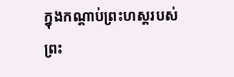ក្នុងកណ្ដាប់ព្រះហស្តរបស់ព្រះ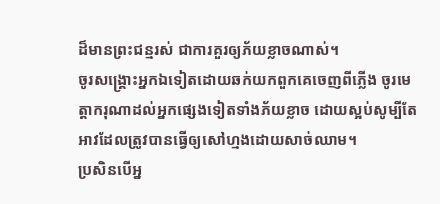ដ៏មានព្រះជន្មរស់ ជាការគួរឲ្យភ័យខ្លាចណាស់។
ចូរសង្គ្រោះអ្នកឯទៀតដោយឆក់យកពួកគេចេញពីភ្លើង ចូរមេត្តាករុណាដល់អ្នកផ្សេងទៀតទាំងភ័យខ្លាច ដោយស្អប់សូម្បីតែអាវដែលត្រូវបានធ្វើឲ្យសៅហ្មងដោយសាច់ឈាម។
ប្រសិនបើអ្ន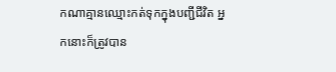កណាគ្មានឈ្មោះកត់ទុកក្នុងបញ្ជីជីវិត អ្នកនោះក៏ត្រូវបាន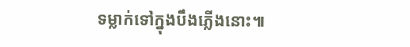ទម្លាក់ទៅក្នុងបឹងភ្លើងនោះ៕